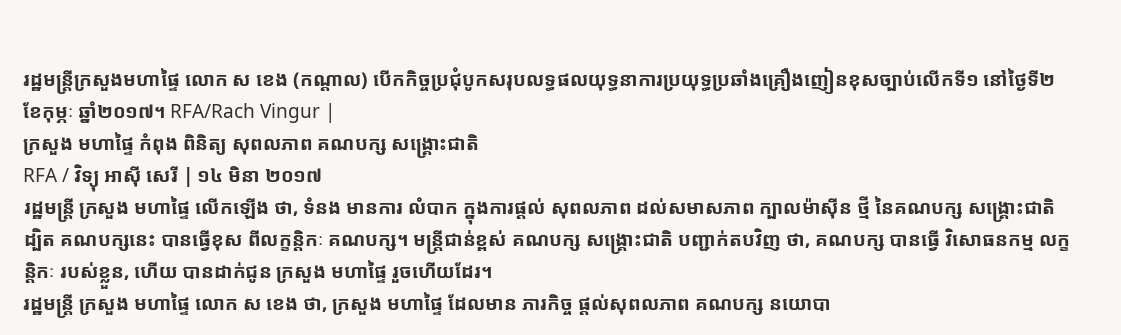រដ្ឋមន្ត្រីក្រសួងមហាផ្ទៃ លោក ស ខេង (កណ្ដាល) បើកកិច្ចប្រជុំបូកសរុបលទ្ធផលយុទ្ធនាការប្រយុទ្ធប្រឆាំងគ្រឿងញៀនខុសច្បាប់លើកទី១ នៅថ្ងៃទី២ ខែកុម្ភៈ ឆ្នាំ២០១៧។ RFA/Rach Vingur |
ក្រសួង មហាផ្ទៃ កំពុង ពិនិត្យ សុពលភាព គណបក្ស សង្គ្រោះជាតិ
RFA / វិទ្យុ អាស៊ី សេរី | ១៤ មិនា ២០១៧
រដ្ឋមន្ត្រី ក្រសួង មហាផ្ទៃ លើកឡើង ថា, ទំនង មានការ លំបាក ក្នុងការផ្ដល់ សុពលភាព ដល់សមាសភាព ក្បាលម៉ាស៊ីន ថ្មី នៃគណបក្ស សង្គ្រោះជាតិ ដ្បិត គណបក្សនេះ បានធ្វើខុស ពីលក្ខន្តិកៈ គណបក្ស។ មន្ត្រីជាន់ខ្ពស់ គណបក្ស សង្គ្រោះជាតិ បញ្ជាក់តបវិញ ថា, គណបក្ស បានធ្វើ វិសោធនកម្ម លក្ខន្តិកៈ របស់ខ្លួន, ហើយ បានដាក់ជូន ក្រសួង មហាផ្ទៃ រួចហើយដែរ។
រដ្ឋមន្ត្រី ក្រសួង មហាផ្ទៃ លោក ស ខេង ថា, ក្រសួង មហាផ្ទៃ ដែលមាន ភារកិច្ច ផ្ដល់សុពលភាព គណបក្ស នយោបា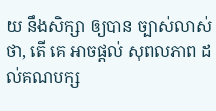យ នឹងសិក្សា ឲ្យបាន ច្បាស់លាស់ ថា, តើ គេ អាចផ្ដល់ សុពលភាព ដល់គណបក្ស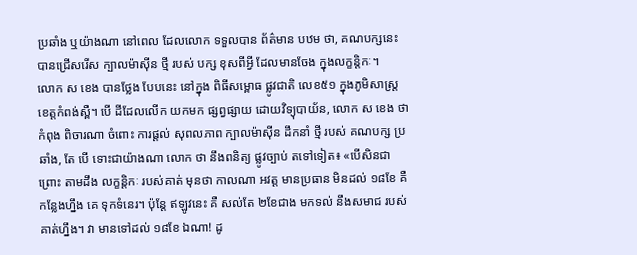ប្រឆាំង ឬយ៉ាងណា នៅពេល ដែលលោក ទទួលបាន ព័ត៌មាន បឋម ថា, គណបក្សនេះ បានជ្រើសរើស ក្បាលម៉ាស៊ីន ថ្មី របស់ បក្ស ខុសពីអ្វី ដែលមានចែង ក្នុងលក្ខន្តិកៈ។
លោក ស ខេង បានថ្លែង បែបនេះ នៅក្នុង ពិធីសម្ពោធ ផ្លូវជាតិ លេខ៥១ ក្នុងភូមិសាស្ត្រ ខេត្តកំពង់ស្ពឺ។ បើ ដីដែលលើក យកមក ផ្សព្វផ្សាយ ដោយវិទ្យុបាយ័ន, លោក ស ខេង ថាកំពុង ពិចារណា ចំពោះ ការផ្ដល់ សុពលភាព ក្បាលម៉ាស៊ីន ដឹកនាំ ថ្មី របស់ គណបក្ស ប្រឆាំង, តែ បើ ទោះជាយ៉ាងណា លោក ថា នឹងពនិត្យ ផ្លូវច្បាប់ តទៅទៀត៖ «បើសិនជា ព្រោះ តាមដឹង លក្ខន្តិកៈ របស់គាត់ មុនថា កាលណា អវត្ត មានប្រធាន មិនដល់ ១៨ខែ គឺ កន្លែងហ្នឹង គេ ទុកទំនេរ។ ប៉ុន្តែ ឥឡូវនេះ គឺ សល់តែ ២ខែជាង មកទល់ នឹងសមាជ របស់ គាត់ហ្នឹង។ វា មានទៅដល់ ១៨ខែ ឯណា! ដូ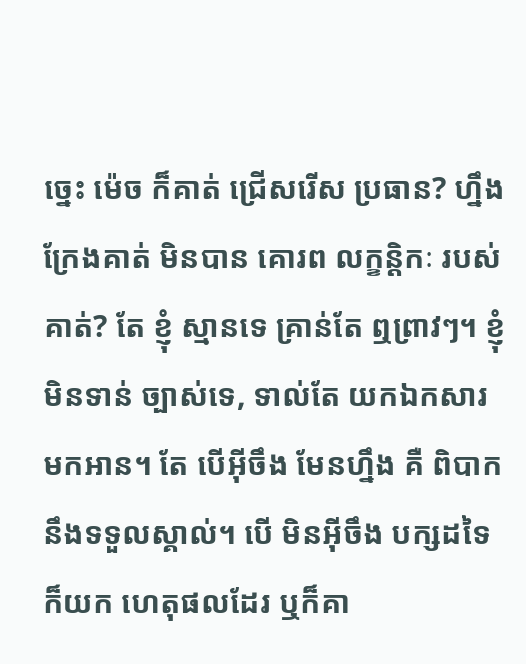ច្នេះ ម៉េច ក៏គាត់ ជ្រើសរើស ប្រធាន? ហ្នឹង ក្រែងគាត់ មិនបាន គោរព លក្ខន្តិកៈ របស់គាត់? តែ ខ្ញុំ ស្មានទេ គ្រាន់តែ ឮព្រាវៗ។ ខ្ញុំ មិនទាន់ ច្បាស់ទេ, ទាល់តែ យកឯកសារ មកអាន។ តែ បើអ៊ីចឹង មែនហ្នឹង គឺ ពិបាក នឹងទទួលស្គាល់។ បើ មិនអ៊ីចឹង បក្សដទៃ ក៏យក ហេតុផលដែរ ឬក៏គា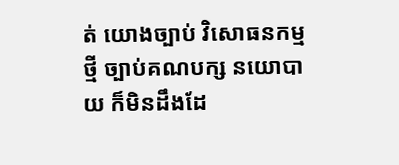ត់ យោងច្បាប់ វិសោធនកម្ម ថ្មី ច្បាប់គណបក្ស នយោបាយ ក៏មិនដឹងដែ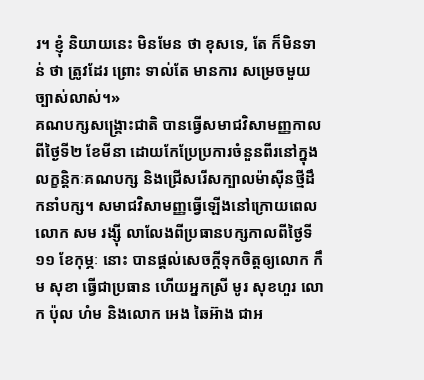រ។ ខ្ញុំ និយាយនេះ មិនមែន ថា ខុសទេ, តែ ក៏មិនទាន់ ថា ត្រូវដែរ ព្រោះ ទាល់តែ មានការ សម្រេចមួយ ច្បាស់លាស់។»
គណបក្សសង្គ្រោះជាតិ បានធ្វើសមាជវិសាមញ្ញកាលពីថ្ងៃទី២ ខែមីនា ដោយកែប្រែប្រការចំនួនពីរនៅក្នុងលក្ខន្តិកៈគណបក្ស និងជ្រើសរើសក្បាលម៉ាស៊ីនថ្មីដឹកនាំបក្ស។ សមាជវិសាមញ្ញធ្វើឡើងនៅក្រោយពេលលោក សម រង្ស៊ី លាលែងពីប្រធានបក្សកាលពីថ្ងៃទី១១ ខែកុម្ភៈ នោះ បានផ្ដល់សេចក្ដីទុកចិត្តឲ្យលោក កឹម សុខា ធ្វើជាប្រធាន ហើយអ្នកស្រី មូរ សុខហួរ លោក ប៉ុល ហំម និងលោក អេង ឆៃអ៊ាង ជាអ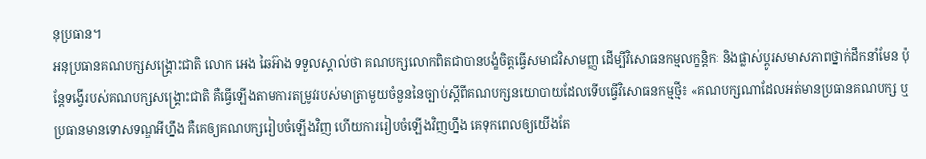នុប្រធាន។
អនុប្រធានគណបក្សសង្គ្រោះជាតិ លោក អេង ឆៃអ៊ាង ទទួលស្គាល់ថា គណបក្សលោកពិតជាបានបង្ខំចិត្តធ្វើសមាជវិសាមញ្ញ ដើម្បីវិសោធនកម្មលក្ខន្តិកៈ និងផ្លាស់ប្ដូរសមាសភាពថ្នាក់ដឹកនាំមែន ប៉ុន្តែទង្វើរបស់គណបក្សសង្គ្រោះជាតិ គឺធ្វើឡើងតាមការតម្រូវរបស់មាត្រាមួយចំនួននៃច្បាប់ស្ដីពីគណបក្សនយោបាយដែលទើបធ្វើវិសោធនកម្មថ្មី៖ «គណបក្សណាដែលអត់មានប្រធានគណបក្ស ឬប្រធានមានទោសទណ្ឌអីហ្នឹង គឺគេឲ្យគណបក្សរៀបចំឡើងវិញ ហើយការរៀបចំឡើងវិញហ្នឹង គេទុកពេលឲ្យយើងតែ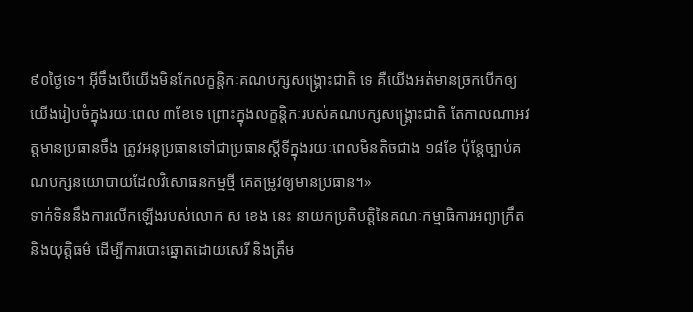៩០ថ្ងៃទេ។ អ៊ីចឹងបើយើងមិនកែលក្ខន្តិកៈគណបក្សសង្គ្រោះជាតិ ទេ គឺយើងអត់មានច្រកបើកឲ្យយើងរៀបចំក្នុងរយៈពេល ៣ខែទេ ព្រោះក្នុងលក្ខន្តិកៈរបស់គណបក្សសង្គ្រោះជាតិ តែកាលណាអវត្តមានប្រធានចឹង ត្រូវអនុប្រធានទៅជាប្រធានស្ដីទីក្នុងរយៈពេលមិនតិចជាង ១៨ខែ ប៉ុន្តែច្បាប់គណបក្សនយោបាយដែលវិសោធនកម្មថ្មី គេតម្រូវឲ្យមានប្រធាន។»
ទាក់ទិននឹងការលើកឡើងរបស់លោក ស ខេង នេះ នាយកប្រតិបត្តិនៃគណៈកម្មាធិការអព្យាក្រឹត និងយុត្តិធម៌ ដើម្បីការបោះឆ្នោតដោយសេរី និងត្រឹម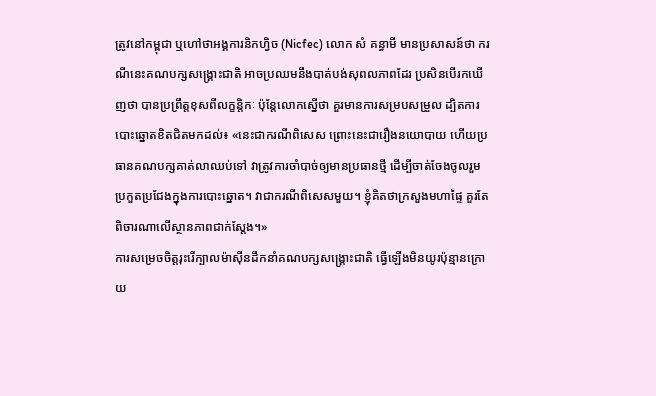ត្រូវនៅកម្ពុជា ឬហៅថាអង្គការនិកហ្វិច (Nicfec) លោក សំ គន្ធាមី មានប្រសាសន៍ថា ករណីនេះគណបក្សសង្គ្រោះជាតិ អាចប្រឈមនឹងបាត់បង់សុពលភាពដែរ ប្រសិនបើរកឃើញថា បានប្រព្រឹត្តខុសពីលក្ខន្តិកៈ ប៉ុន្តែលោកស្នើថា គួរមានការសម្របសម្រួល ដ្បិតការបោះឆ្នោតខិតជិតមកដល់៖ «នេះជាករណីពិសេស ព្រោះនេះជារឿងនយោបាយ ហើយប្រធានគណបក្សគាត់លាឈប់ទៅ វាត្រូវការចាំបាច់ឲ្យមានប្រធានថ្មី ដើម្បីចាត់ចែងចូលរួមប្រកួតប្រជែងក្នុងការបោះឆ្នោត។ វាជាករណីពិសេសមួយ។ ខ្ញុំគិតថាក្រសួងមហាផ្ទៃ គួរតែពិចារណាលើស្ថានភាពជាក់ស្ដែង។»
ការសម្រេចចិត្តរុះរើក្បាលម៉ាស៊ីនដឹកនាំគណបក្សសង្គ្រោះជាតិ ធ្វើឡើងមិនយូរប៉ុន្មានក្រោយ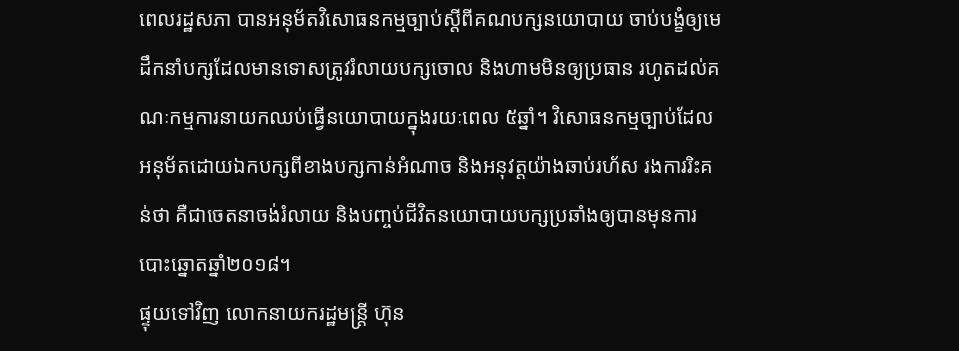ពេលរដ្ឋសភា បានអនុម័តវិសោធនកម្មច្បាប់ស្ដីពីគណបក្សនយោបាយ ចាប់បង្ខំឲ្យមេដឹកនាំបក្សដែលមានទោសត្រូវរំលាយបក្សចោល និងហាមមិនឲ្យប្រធាន រហូតដល់គណៈកម្មការនាយកឈប់ធ្វើនយោបាយក្នុងរយៈពេល ៥ឆ្នាំ។ វិសោធនកម្មច្បាប់ដែលអនុម័តដោយឯកបក្សពីខាងបក្សកាន់អំណាច និងអនុវត្តយ៉ាងឆាប់រហ័ស រងការរិះគន់ថា គឺជាចេតនាចង់រំលាយ និងបញ្ចប់ជីវិតនយោបាយបក្សប្រឆាំងឲ្យបានមុនការបោះឆ្នោតឆ្នាំ២០១៨។
ផ្ទុយទៅវិញ លោកនាយករដ្ឋមន្ត្រី ហ៊ុន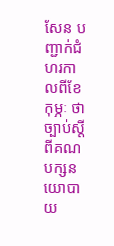សែន បញ្ជាក់ជំហរកាលពីខែកុម្ភៈ ថា ច្បាប់ស្ដីពីគណបក្សនយោបាយ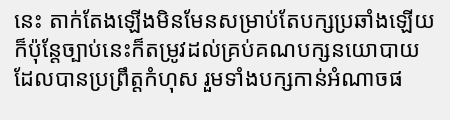នេះ តាក់តែងឡើងមិនមែនសម្រាប់តែបក្សប្រឆាំងឡើយ ក៏ប៉ុន្តែច្បាប់នេះក៏តម្រូវដល់គ្រប់គណបក្សនយោបាយដែលបានប្រព្រឹត្តកំហុស រួមទាំងបក្សកាន់អំណាចផ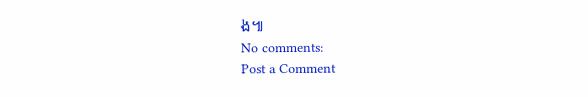ង៕
No comments:
Post a Comment